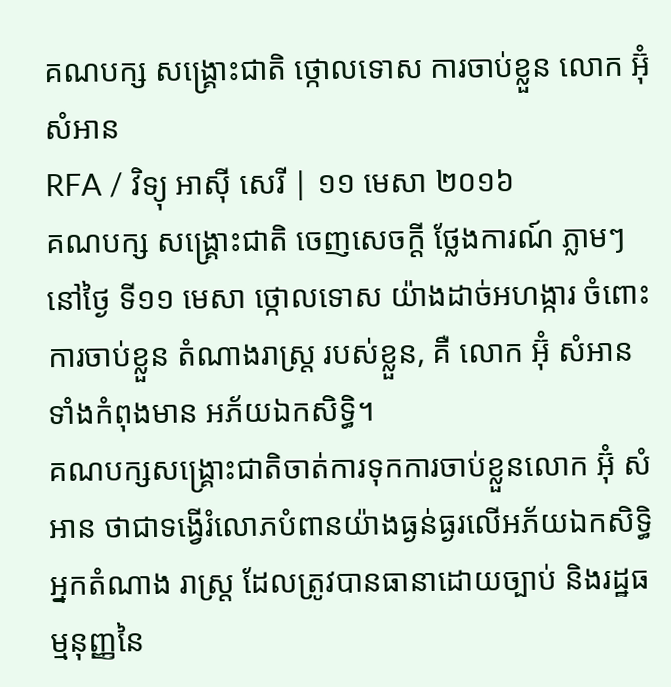គណបក្ស សង្គ្រោះជាតិ ថ្កោលទោស ការចាប់ខ្លួន លោក អ៊ុំ សំអាន
RFA / វិទ្យុ អាស៊ី សេរី | ១១ មេសា ២០១៦
គណបក្ស សង្រ្គោះជាតិ ចេញសេចក្ដី ថ្លែងការណ៍ ភ្លាមៗ នៅថ្ងៃ ទី១១ មេសា ថ្កោលទោស យ៉ាងដាច់អហង្ការ ចំពោះ ការចាប់ខ្លួន តំណាងរាស្រ្ត របស់ខ្លួន, គឺ លោក អ៊ុំ សំអាន ទាំងកំពុងមាន អភ័យឯកសិទ្ធិ។
គណបក្សសង្គ្រោះជាតិចាត់ការទុកការចាប់ខ្លួនលោក អ៊ុំ សំអាន ថាជាទង្វើរំលោភបំពានយ៉ាងធ្ងន់ធ្ងរលើអភ័យឯកសិទ្ធិអ្នកតំណាង រាស្ត្រ ដែលត្រូវបានធានាដោយច្បាប់ និងរដ្ឋធម្មនុញ្ញនៃ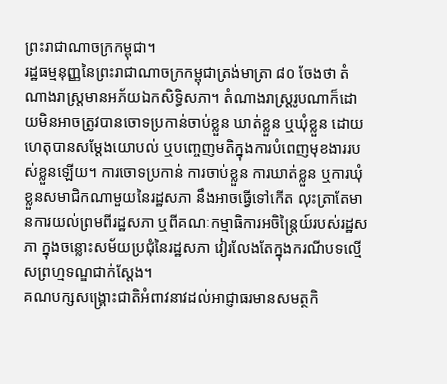ព្រះរាជាណាចក្រកម្ពុជា។
រដ្ឋធម្មនុញ្ញនៃព្រះរាជាណាចក្រកម្ពុជាត្រង់មាត្រា ៨០ ចែងថា តំណាងរាស្រ្តមានអភ័យឯកសិទ្ធិសភា។ តំណាងរាស្ត្ររូបណាក៏ដោយមិនអាចត្រូវបានចោទប្រកាន់ចាប់ខ្លួន ឃាត់ខ្លួន ឬឃុំខ្លួន ដោយហេតុបានសម្តែងយោបល់ ឬបញ្ចេញមតិក្នុងការបំពេញមុខងាររបស់ខ្លួនឡើយ។ ការចោទប្រកាន់ ការចាប់ខ្លួន ការឃាត់ខ្លួន ឬការឃុំខ្លួនសមាជិកណាមួយនៃរដ្ឋសភា នឹងអាចធ្វើទៅកើត លុះត្រាតែមានការយល់ព្រមពីរដ្ឋសភា ឬពីគណៈកម្មាធិការអចិន្ត្រៃយ៍របស់រដ្ឋសភា ក្នុងចន្លោះសម័យប្រជុំនៃរដ្ឋសភា វៀរលែងតែក្នុងករណីបទល្មើសព្រហ្មទណ្ឌជាក់ស្តែង។
គណបក្សសង្គ្រោះជាតិអំពាវនាវដល់អាជ្ញាធរមានសមត្ថកិ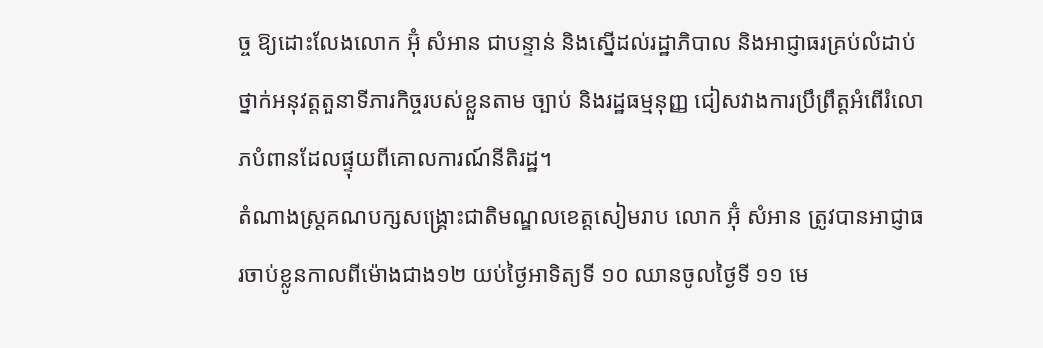ច្ច ឱ្យដោះលែងលោក អ៊ុំ សំអាន ជាបន្ទាន់ និងស្នើដល់រដ្ឋាភិបាល និងអាជ្ញាធរគ្រប់លំដាប់ថ្នាក់អនុវត្តតួនាទីភារកិច្ចរបស់ខ្លួនតាម ច្បាប់ និងរដ្ឋធម្មនុញ្ញ ជៀសវាងការប្រឹព្រឹត្តអំពើរំលោភបំពានដែលផ្ទុយពីគោលការណ៍នីតិរដ្ឋ។
តំណាងស្ត្រគណបក្សសង្គ្រោះជាតិមណ្ឌលខេត្តសៀមរាប លោក អ៊ុំ សំអាន ត្រូវបានអាជ្ញាធរចាប់ខ្លូនកាលពីម៉ោងជាង១២ យប់ថ្ងៃអាទិត្យទី ១០ ឈានចូលថ្ងៃទី ១១ មេ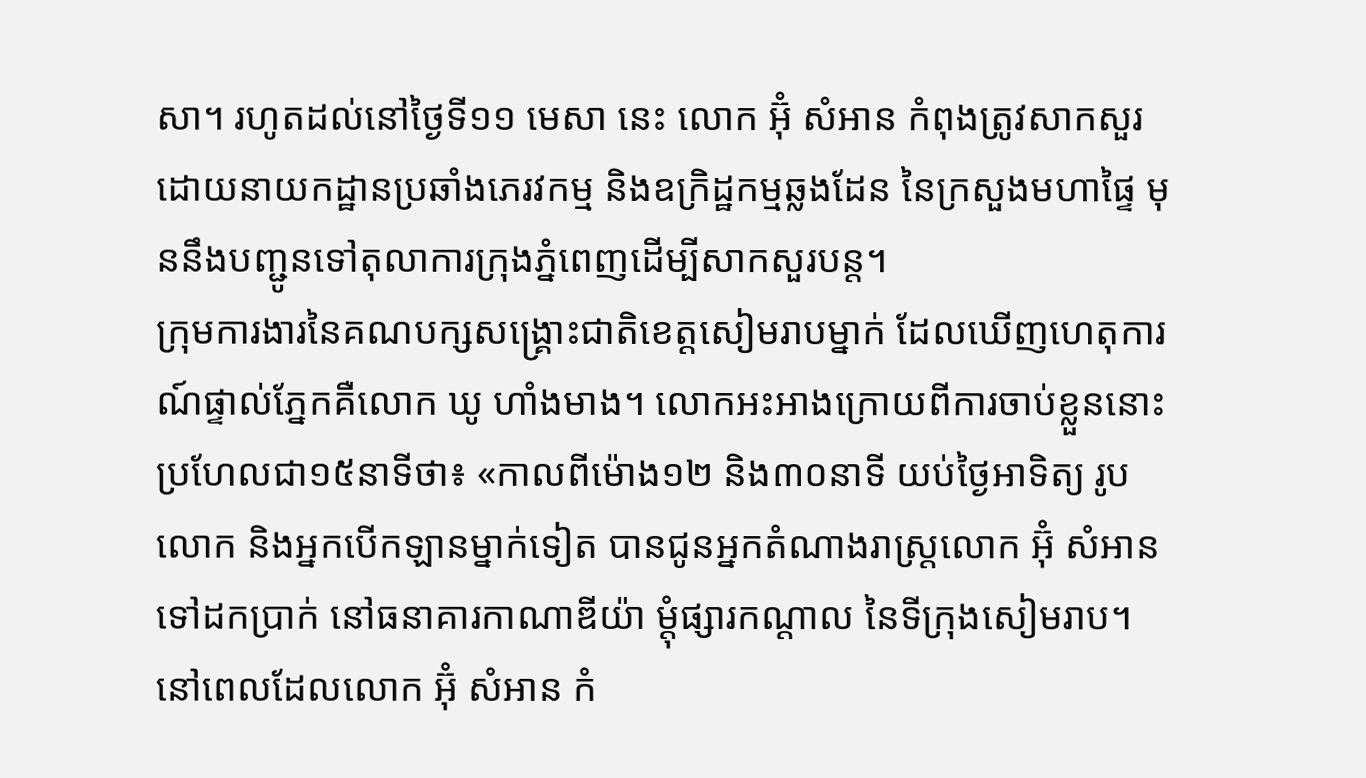សា។ រហូតដល់នៅថ្ងៃទី១១ មេសា នេះ លោក អ៊ុំ សំអាន កំពុងត្រូវសាកសួរ ដោយនាយកដ្ឋានប្រឆាំងភេរវកម្ម និងឧក្រិដ្ឋកម្មឆ្លងដែន នៃក្រសួងមហាផ្ទៃ មុននឹងបញ្ជូនទៅតុលាការក្រុងភ្នំពេញដើម្បីសាកសួរបន្ត។
ក្រុមការងារនៃគណបក្សសង្គ្រោះជាតិខេត្តសៀមរាបម្នាក់ ដែលឃើញហេតុការណ៍ផ្ទាល់ភ្នែកគឺលោក ឃូ ហាំងមាង។ លោកអះអាងក្រោយពីការចាប់ខ្លួននោះ ប្រហែលជា១៥នាទីថា៖ «កាលពីម៉ោង១២ និង៣០នាទី យប់ថ្ងៃអាទិត្យ រូបលោក និងអ្នកបើកឡានម្នាក់ទៀត បានជូនអ្នកតំណាងរាស្ត្រលោក អ៊ុំ សំអាន ទៅដកប្រាក់ នៅធនាគារកាណាឌីយ៉ា ម្ដុំផ្សារកណ្ដាល នៃទីក្រុងសៀមរាប។ នៅពេលដែលលោក អ៊ុំ សំអាន កំ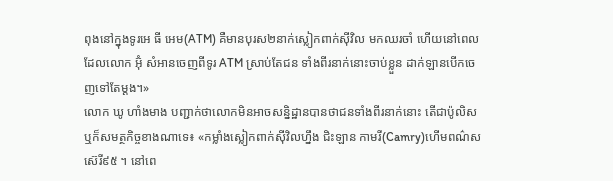ពុងនៅក្នុងទូរអេ ធី អេម(ATM) គឺមានបុរស២នាក់ស្លៀកពាក់ស៊ីវិល មកឈរចាំ ហើយនៅពេលដែលលោក អ៊ុំ សំអានចេញពីទូរ ATM ស្រាប់តែជន ទាំងពីរនាក់នោះចាប់ខ្លួន ដាក់ឡានបើកចេញទៅតែម្ដង។»
លោក ឃូ ហាំងមាង បញ្ជាក់ថាលោកមិនអាចសន្និដ្ឋានបានថាជនទាំងពីរនាក់នោះ តើជាប៉ូលិសឬក៏សមត្ថកិច្ចខាងណាទេ៖ «កម្លាំងស្លៀកពាក់ស៊ីវិលហ្នឹង ជិះឡាន កាមរី(Camry)ហើមពណ៌ស ស៊េរី៩៥ ។ នៅពេ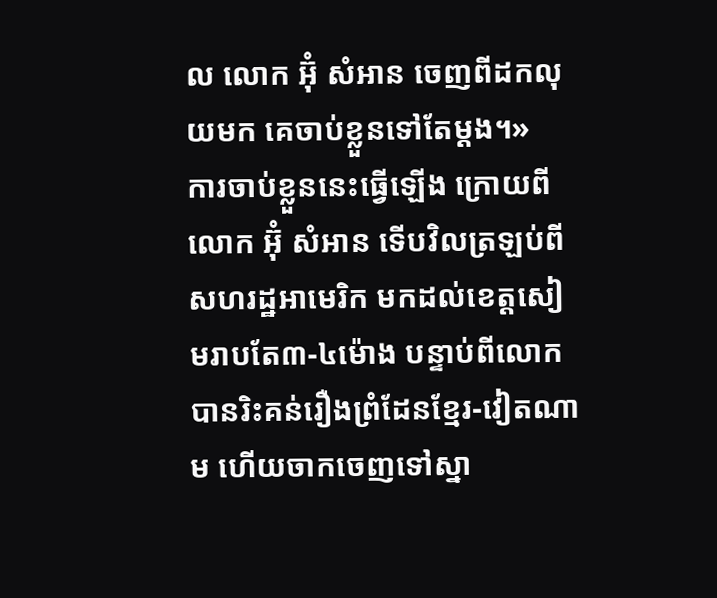ល លោក អ៊ុំ សំអាន ចេញពីដកលុយមក គេចាប់ខ្លួនទៅតែម្ដង។»
ការចាប់ខ្លួននេះធ្វើឡើង ក្រោយពីលោក អ៊ុំ សំអាន ទើបវិលត្រឡប់ពីសហរដ្ឋអាមេរិក មកដល់ខេត្តសៀមរាបតែ៣-៤ម៉ោង បន្ទាប់ពីលោកបានរិះគន់រឿងព្រំដែនខ្មែរ-វៀតណាម ហើយចាកចេញទៅស្នា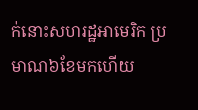ក់នោះសហរដ្ឋអាមេរិក ប្រមាណ៦ខែមកហើយ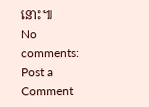នោះ៕
No comments:
Post a Comment